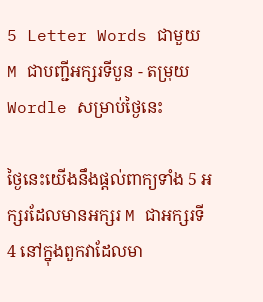5 Letter Words ជាមួយ M ជាបញ្ជីអក្សរទីបួន - តម្រុយ Wordle សម្រាប់ថ្ងៃនេះ

ថ្ងៃនេះយើងនឹងផ្តល់ពាក្យទាំង 5 អក្សរដែលមានអក្សរ M ជាអក្សរទី 4 នៅក្នុងពួកវាដែលមា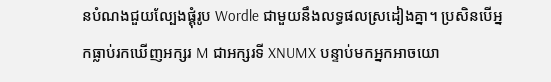នបំណងជួយល្បែងផ្គុំរូប Wordle ជាមួយនឹងលទ្ធផលស្រដៀងគ្នា។ ប្រសិនបើអ្នកធ្លាប់រកឃើញអក្សរ M ជាអក្សរទី XNUMX បន្ទាប់មកអ្នកអាចយោ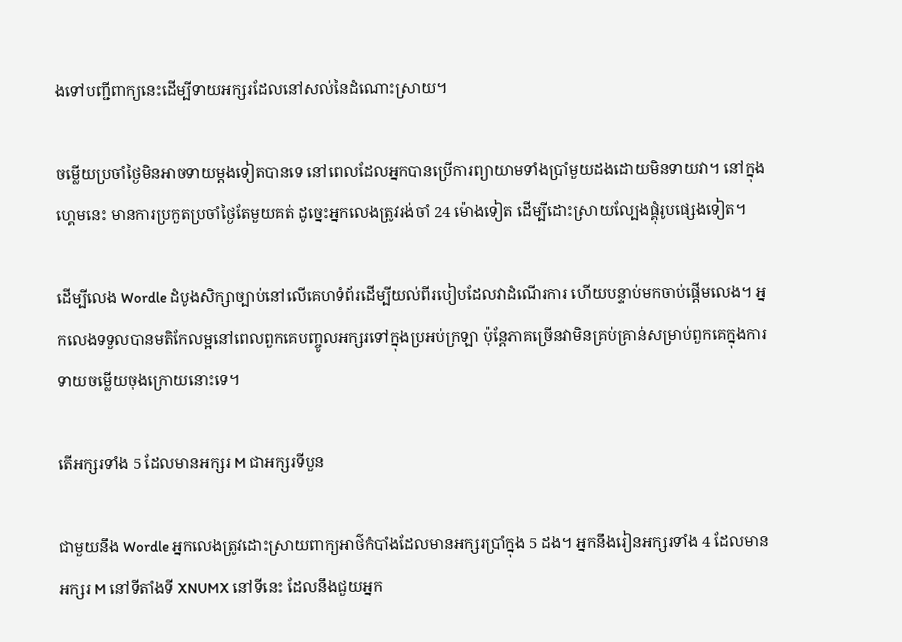ងទៅបញ្ជីពាក្យនេះដើម្បីទាយអក្សរដែលនៅសល់នៃដំណោះស្រាយ។

ចម្លើយប្រចាំថ្ងៃមិនអាចទាយម្តងទៀតបានទេ នៅពេលដែលអ្នកបានប្រើការព្យាយាមទាំងប្រាំមួយដងដោយមិនទាយវា។ នៅក្នុងហ្គេមនេះ មានការប្រកួតប្រចាំថ្ងៃតែមួយគត់ ដូច្នេះអ្នកលេងត្រូវរង់ចាំ 24 ម៉ោងទៀត ដើម្បីដោះស្រាយល្បែងផ្គុំរូបផ្សេងទៀត។

ដើម្បីលេង Wordle ដំបូងសិក្សាច្បាប់នៅលើគេហទំព័រដើម្បីយល់ពីរបៀបដែលវាដំណើរការ ហើយបន្ទាប់មកចាប់ផ្តើមលេង។ អ្នកលេងទទួលបានមតិកែលម្អនៅពេលពួកគេបញ្ចូលអក្សរទៅក្នុងប្រអប់ក្រឡា ប៉ុន្តែភាគច្រើនវាមិនគ្រប់គ្រាន់សម្រាប់ពួកគេក្នុងការទាយចម្លើយចុងក្រោយនោះទេ។

តើអក្សរទាំង 5 ដែលមានអក្សរ M ជាអក្សរទីបួន

ជាមួយនឹង Wordle អ្នកលេងត្រូវដោះស្រាយពាក្យអាថ៌កំបាំងដែលមានអក្សរប្រាំក្នុង 5 ដង។ អ្នកនឹងរៀនអក្សរទាំង 4 ដែលមានអក្សរ M នៅទីតាំងទី XNUMX នៅទីនេះ ដែលនឹងជួយអ្នក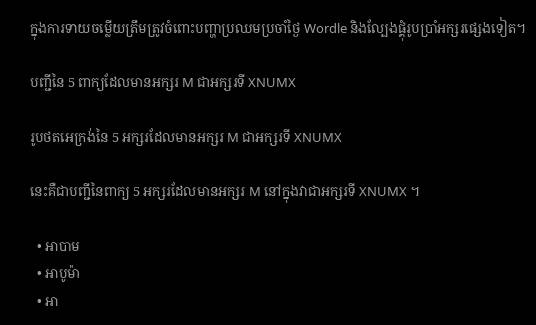ក្នុងការទាយចម្លើយត្រឹមត្រូវចំពោះបញ្ហាប្រឈមប្រចាំថ្ងៃ Wordle និងល្បែងផ្គុំរូបប្រាំអក្សរផ្សេងទៀត។

បញ្ជីនៃ 5 ពាក្យដែលមានអក្សរ M ជាអក្សរទី XNUMX

រូបថតអេក្រង់នៃ 5 អក្សរដែលមានអក្សរ M ជាអក្សរទី XNUMX

នេះគឺជាបញ្ជីនៃពាក្យ 5 អក្សរដែលមានអក្សរ M នៅក្នុងវាជាអក្សរទី XNUMX ។

  • អាបាម
  • អាបូម៉ា
  • អា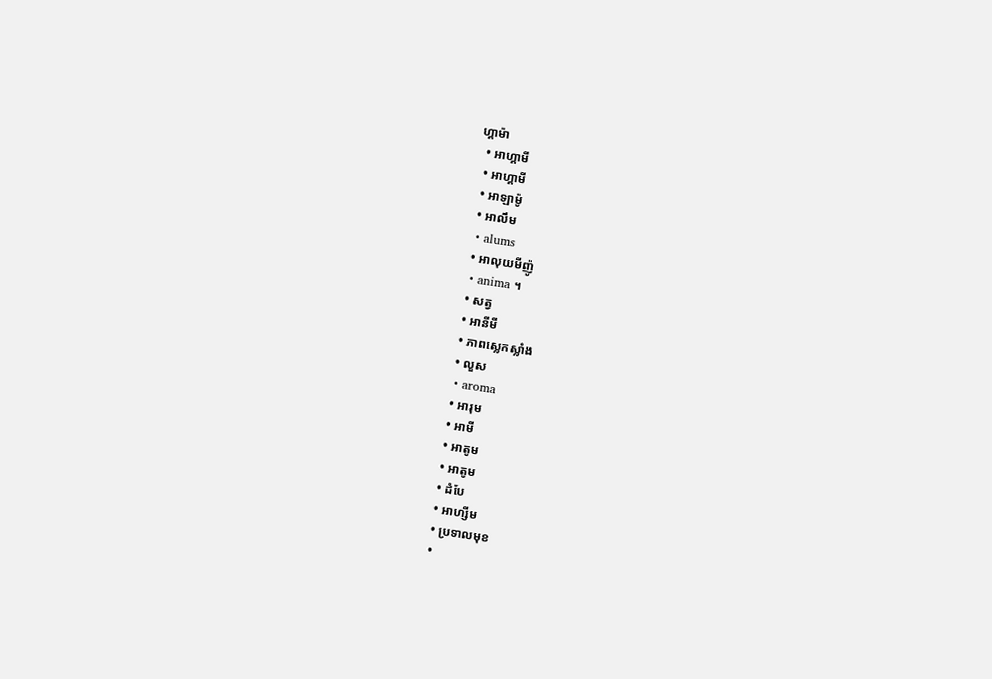ហ្គាម៉ា
  • អាហ្គាមី
  • អាហ្គាមី
  • អាឡាម៉ូ
  • អាលឹម
  • alums
  • អាលុយមីញ៉ូ
  • anima ។
  • សត្វ
  • អានីមី
  • ភាពស្លេកស្លាំង
  • លួស
  • aroma
  • អារុម
  • អាមី
  • អាតូម
  • អាតូម
  • ដំបែ
  • អាហ្សីម
  • ប្រទាលមុខ
  •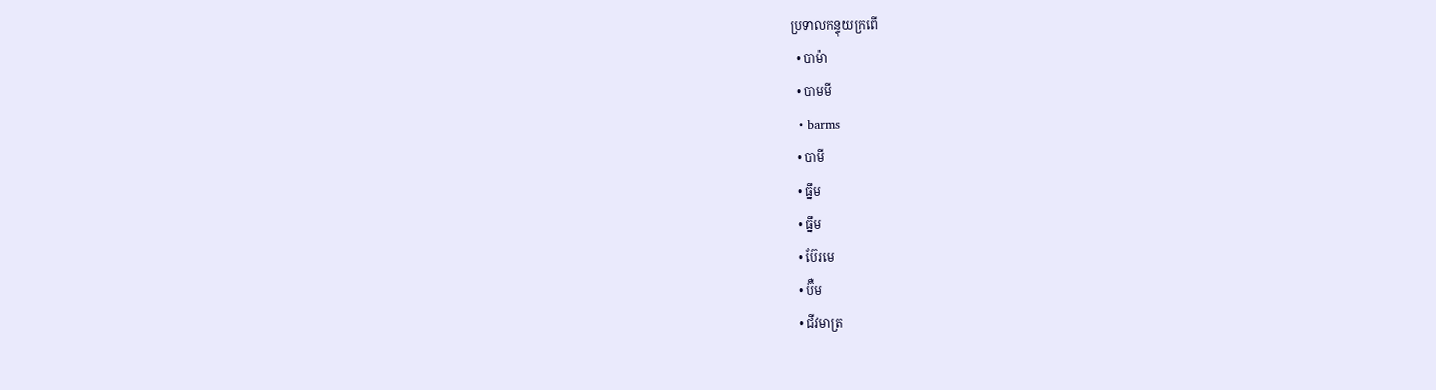ប្រទាលកន្ទុយក្រពើ
  • បាម៉ា
  • បាមមី
  • barms
  • បាមី
  • ធ្នឹម
  • ធ្នឹម
  • ប៊ែរមេ
  • ប៊ឺម
  • ជីវមាត្រ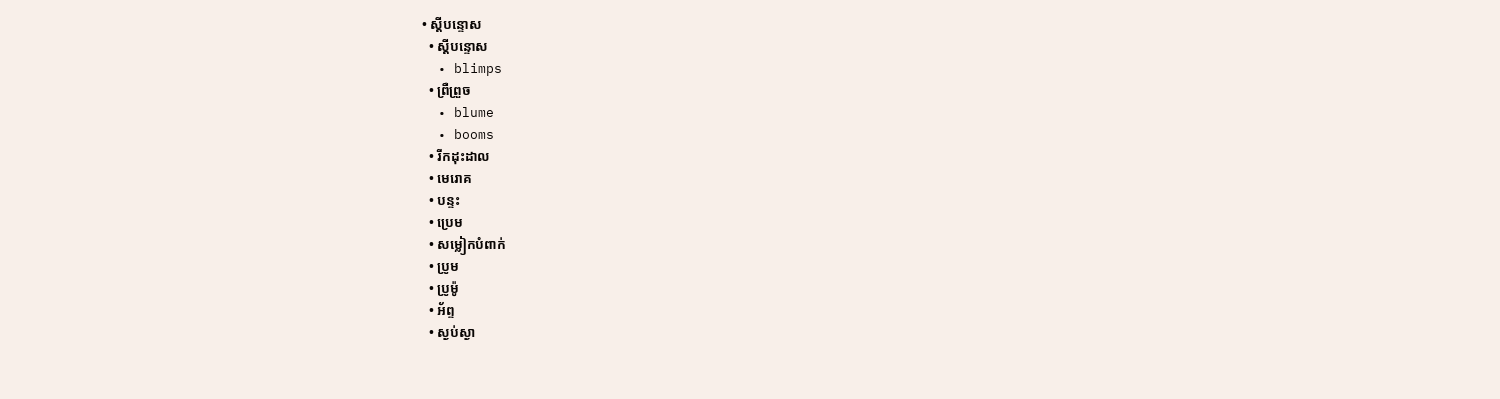• ស្តីបន្ទោស
  • ស្តីបន្ទោស
  • blimps
  • ព្រឺព្រួច
  • blume
  • booms
  • រីកដុះដាល
  • មេរោគ
  • បន្ទះ
  • ប្រេម
  • សម្លៀកបំពាក់
  • ប្រូម
  • ប្រូម៉ូ
  • អ័ព្ទ
  • ស្ងប់ស្ងា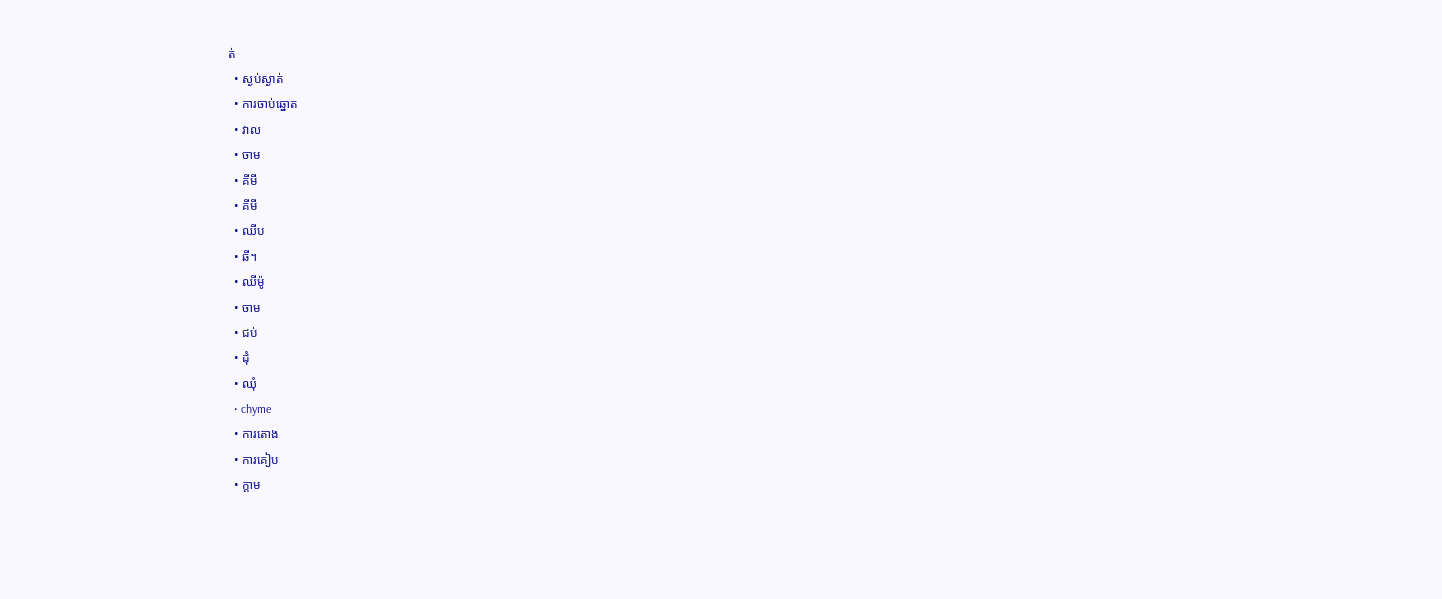ត់
  • ស្ងប់ស្ងាត់
  • ការចាប់ឆ្នោត
  • វាល
  • ចាម
  • គីមី
  • គីមី
  • ឈីប
  • ឆី។
  • ឈីម៉ូ
  • ចាម
  • ជប់
  • ដុំ
  • ឈុំ
  • chyme
  • ការតោង
  • ការគៀប
  • ក្តាម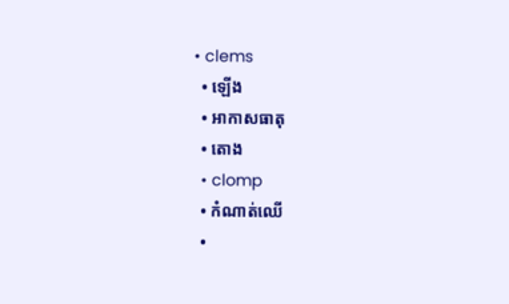• clems
  • ឡើង
  • អាកាសធាតុ
  • តោង
  • clomp
  • កំណាត់ឈើ
  •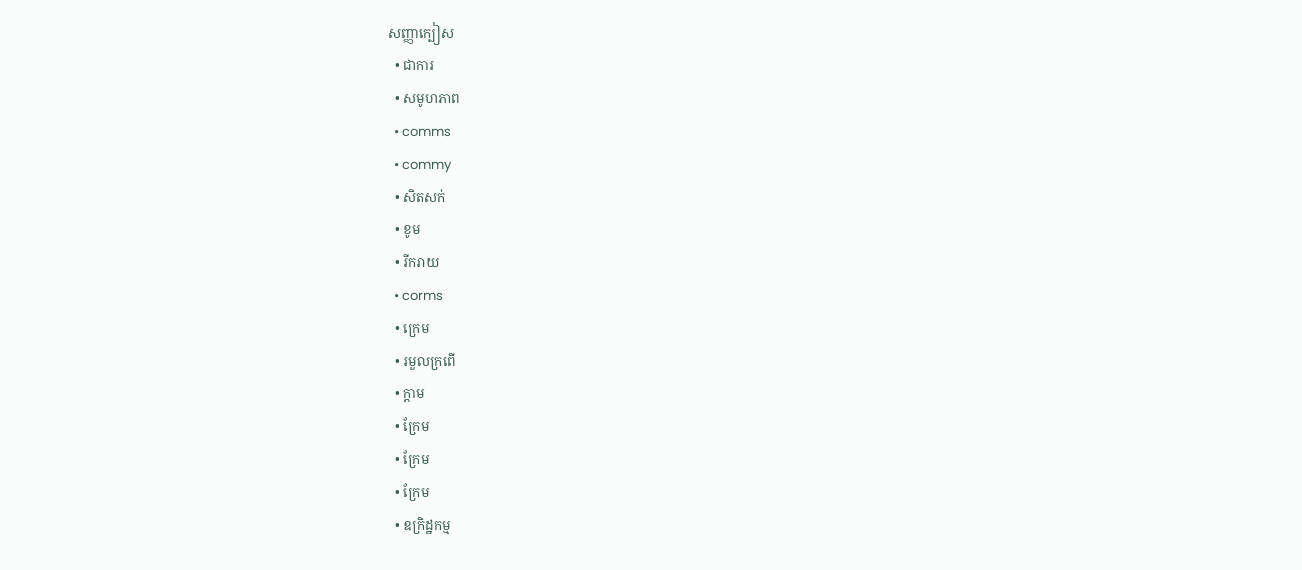សញ្ញាក្បៀស
  • ជាការ
  • សមូហភាព
  • comms
  • commy
  • សិតសក់
  • ខូម
  • រីករាយ
  • corms
  • ក្រេម
  • រមួលក្រពើ
  • ក្តាម
  • ក្រែម
  • ក្រែម
  • ក្រែម
  • ឧក្រិដ្ឋកម្ម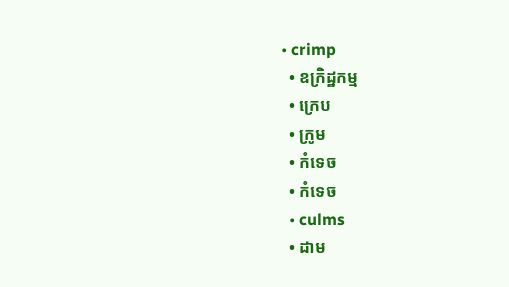• crimp
  • ឧក្រិដ្ឋកម្ម
  • ក្រេប
  • ក្រូម
  • កំទេច
  • កំទេច
  • culms
  • ដាម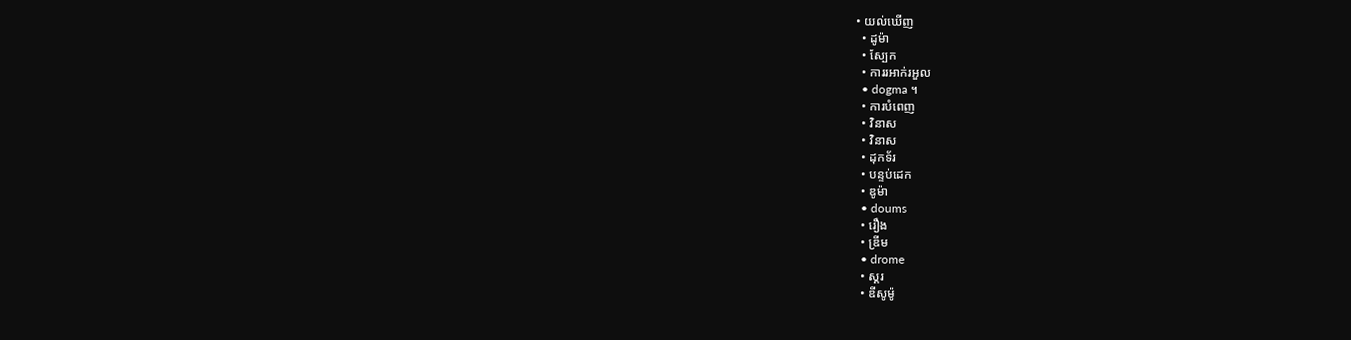• យល់ឃើញ
  • ដូម៉ា
  • ស្បែក
  • ការរអាក់រអួល
  • dogma ។
  • ការបំពេញ
  • វិនាស
  • វិនាស
  • ដុកទ័រ
  • បន្ទប់ដេក
  • ឌូម៉ា
  • doums
  • រឿង
  • ឌ្រីម
  • drome
  • ស្គរ
  • ឌីសូម៉ូ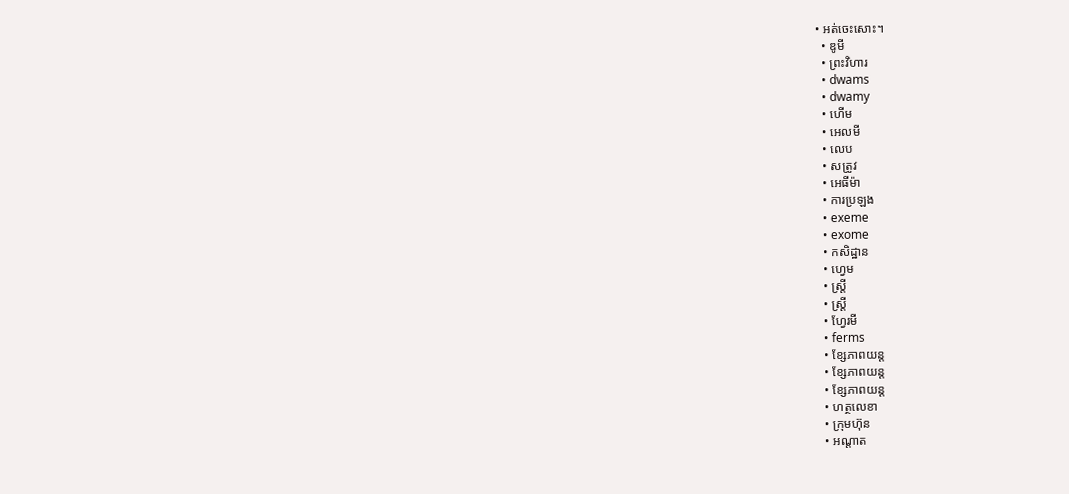• អត់ចេះសោះ។
  • ឌូមី
  • ព្រះវិហារ
  • dwams
  • dwamy
  • ហើម
  • អេលមី
  • លេប
  • សត្រូវ
  • អេធីម៉ា
  • ការប្រឡង
  • exeme
  • exome
  • កសិដ្ឋាន
  • ហ្វេម
  • ស្ត្រី
  • ស្ត្រី
  • ហ្វែរមី
  • ferms
  • ខ្សែភាពយន្ត
  • ខ្សែភាពយន្ត
  • ខ្សែភាពយន្ត
  • ហត្ថលេខា
  • ក្រុមហ៊ុន
  • អណ្ដាត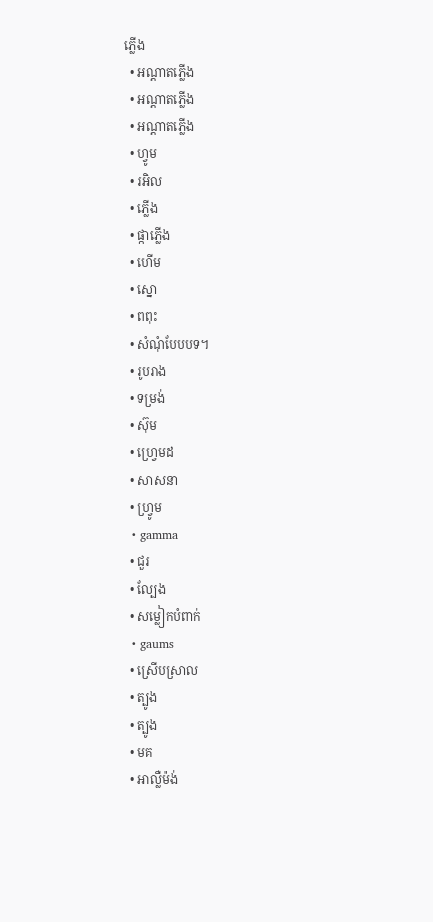ភ្លើង
  • អណ្តាតភ្លើង
  • អណ្តាតភ្លើង
  • អណ្តាតភ្លើង
  • ហ្វូម
  • រអិល
  • ភ្លើង
  • ផ្កាភ្លើង
  • ហើម
  • ស្នោ
  • ពពុះ
  • សំណុំបែបបទ។
  • រូបរាង
  • ទម្រង់
  • ស៊ុម
  • ហ្វ្រេមដ
  • សាសនា
  • ហ្វ្រូម
  • gamma
  • ជួរ
  • ល្បែង
  • សម្លៀកបំពាក់
  • gaums
  • ស្រើបស្រាល
  • ត្បូង
  • ត្បូង
  • មគ
  • អាល្លឺម៉ង់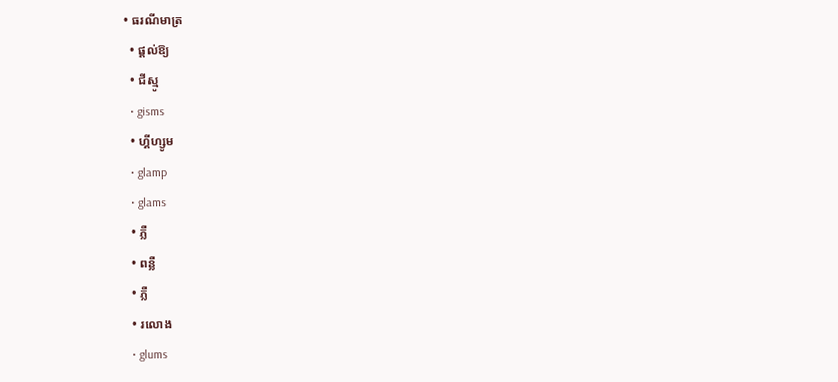• ធរណីមាត្រ
  • ផ្តល់ឱ្យ
  • ជីស្មូ
  • gisms
  • ហ្គីហ្សូម
  • glamp
  • glams
  • ភ្លឺ
  • ពន្លឺ
  • ភ្លឺ
  • រលោង
  • glums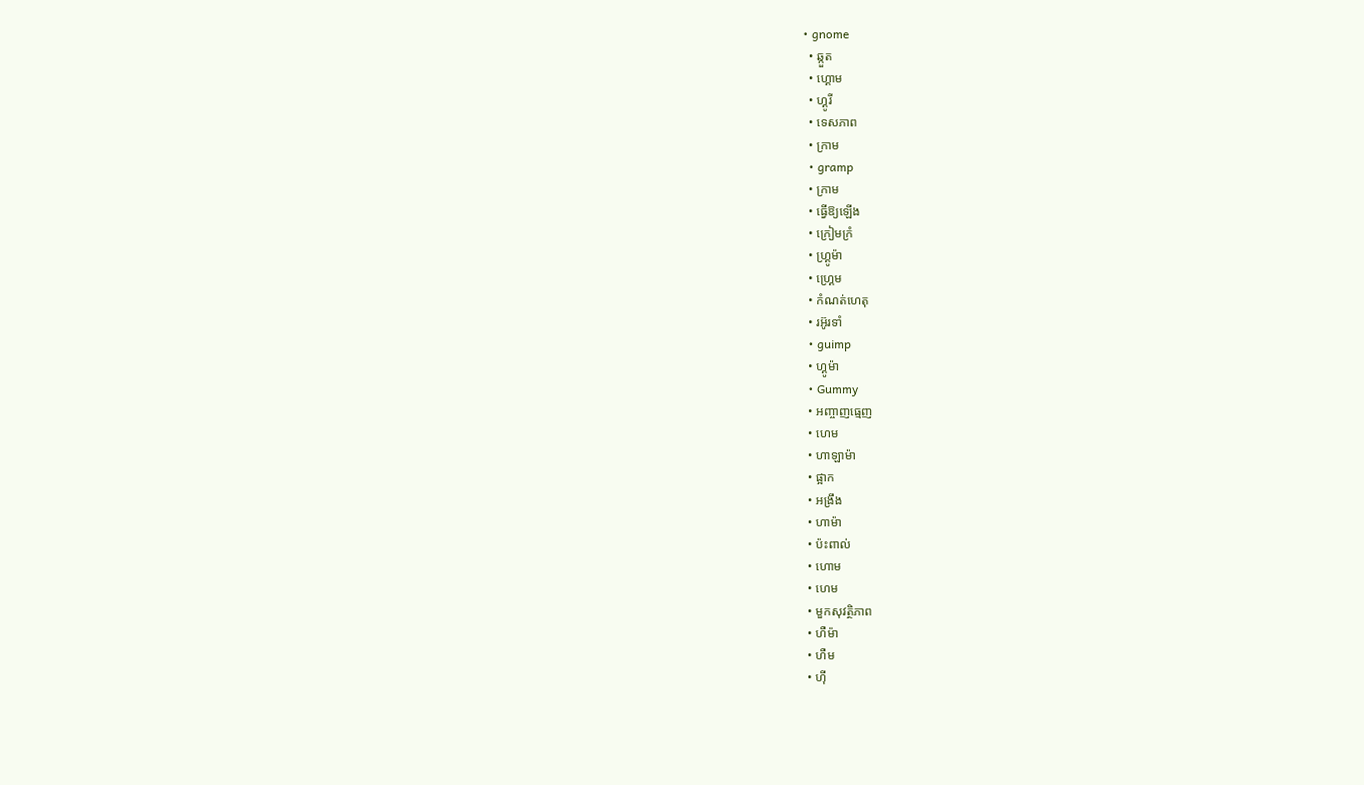• gnome
  • ឆ្កួត
  • ហ្គោម
  • ហ្គូរី
  • ទេសភាព
  • ក្រាម
  • gramp
  • ក្រាម
  • ធ្វើឱ្យឡើង
  • ក្រៀមក្រំ
  • ហ្គ្រូម៉ា
  • ហ្គ្រេម
  • កំណត់ហេតុ
  • រអ៊ូរទាំ
  • guimp
  • ហ្គូម៉ា
  • Gummy
  • អញ្ចាញធ្មេញ
  • ហេម
  • ហាឡាម៉ា
  • ផ្អាក
  • អង្រឹង
  • ហាម៉ា
  • ប៉ះពាល់
  • ហោម
  • ហេម
  • មួកសុវត្ថិភាព
  • ហឺម៉ា
  • ហឺម
  • ហ៊ី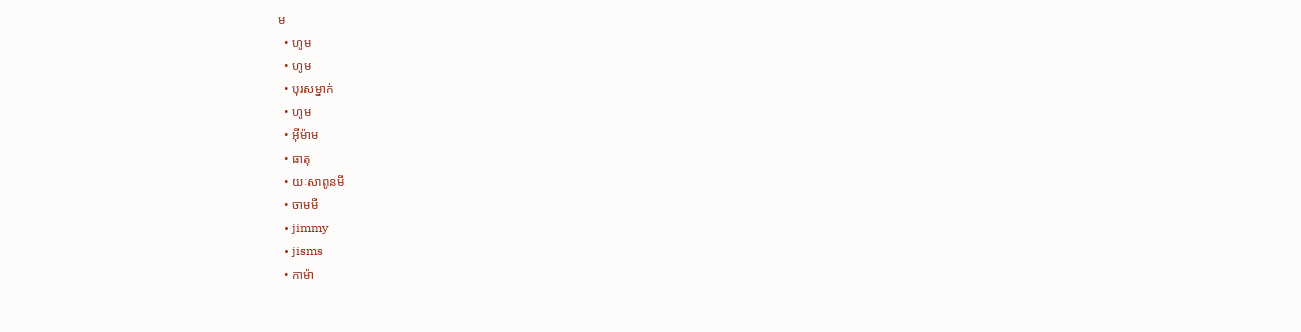ម
  • ហូម
  • ហូម
  • បុរសម្នាក់
  • ហូម
  • អ៊ីម៉ាម
  • ធាតុ
  • យៈសាពូនមី
  • ចាមមី
  • jimmy
  • jisms
  • កាម៉ា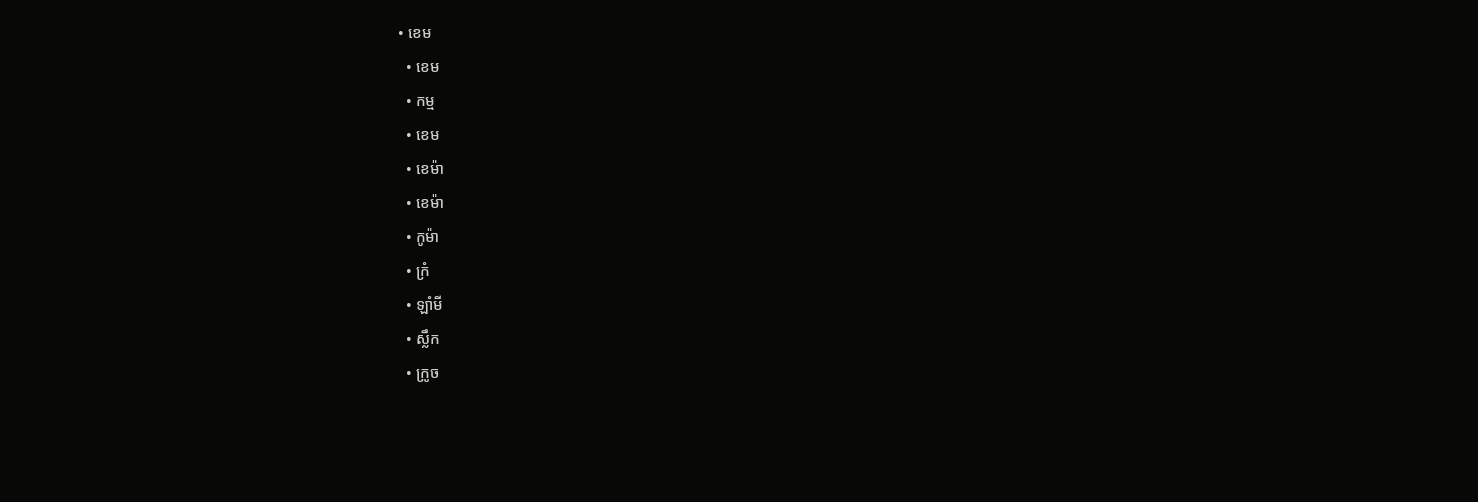• ខេម
  • ខេម
  • កម្ម
  • ខេម
  • ខេម៉ា
  • ខេម៉ា
  • កូម៉ា
  • ក្រំ
  • ឡាំមី
  • ស្លឹក
  • ក្រូច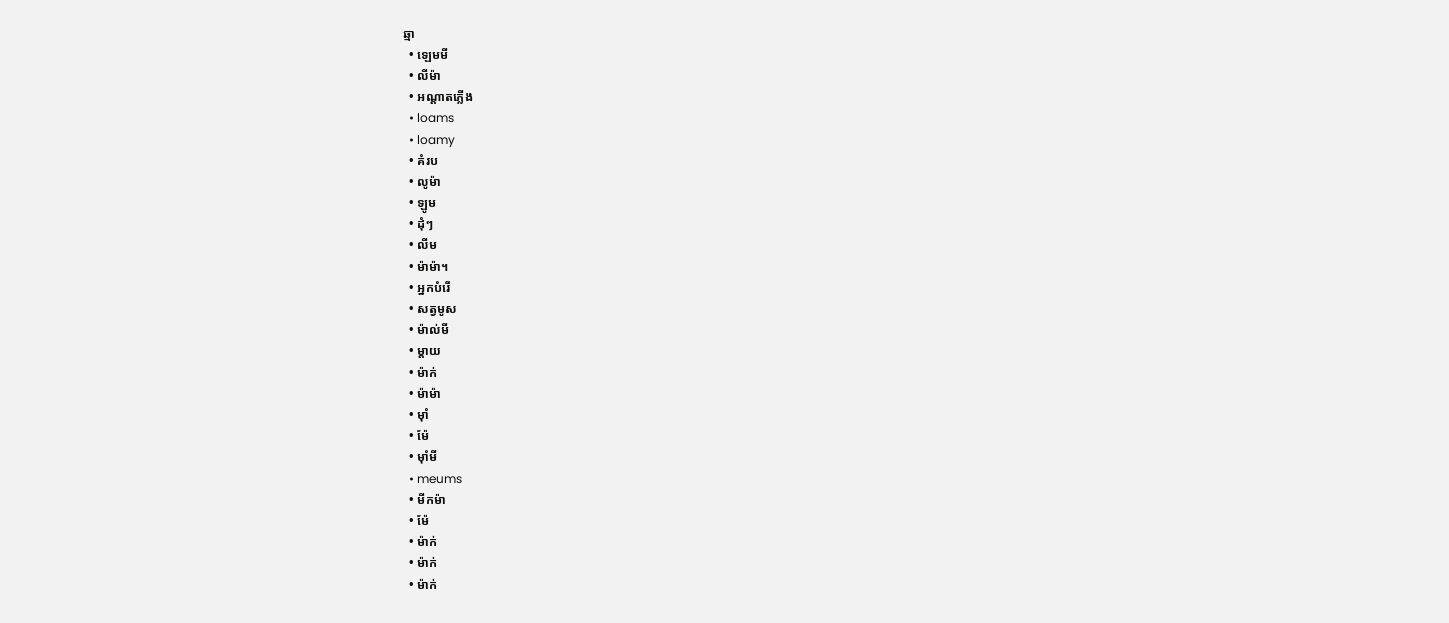ឆ្មា
  • ឡេមមី
  • លីម៉ា
  • អណ្ដាតភ្លើង
  • loams
  • loamy
  • គំរប
  • លូម៉ា
  • ឡូម
  • ដុំៗ
  • លីម
  • ម៉ាម៉ា។
  • អ្នកបំរើ
  • សត្វមូស
  • ម៉ាល់មី
  • ម្តាយ
  • ម៉ាក់
  • ម៉ាម៉ា
  • ម៉ាំ
  • ម៉ែ
  • ម៉ាំមី
  • meums
  • មីកម៉ា
  • ម៉ែ
  • ម៉ាក់
  • ម៉ាក់
  • ម៉ាក់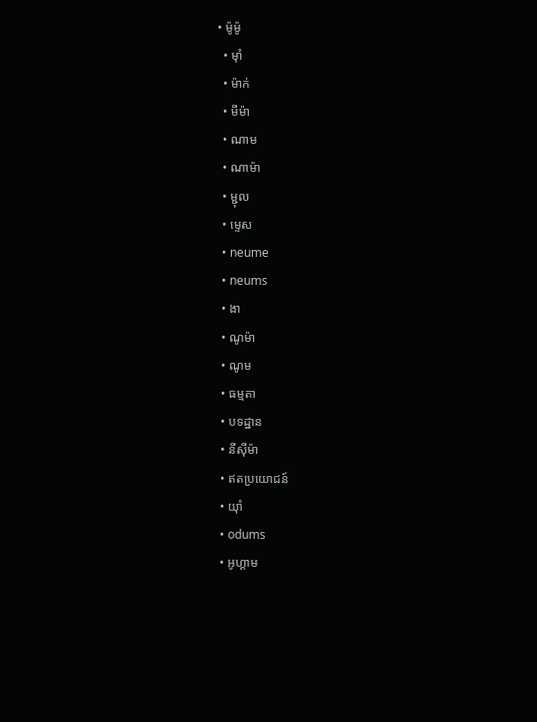• ម៉ូម៉ូ
  • ម៉ាំ
  • ម៉ាក់
  • មីម៉ា
  • ណាម
  • ណាម៉ា
  • ម្ជុល
  • ម្ទេស
  • neume
  • neums
  • ងា
  • ណូម៉ា
  • ណូម
  • ធម្មតា
  • បទដ្ឋាន
  • នីស៊ីម៉ា
  • ឥតប្រយោជន៍
  • យ៉ាំ
  • odums
  • អូហ្គាម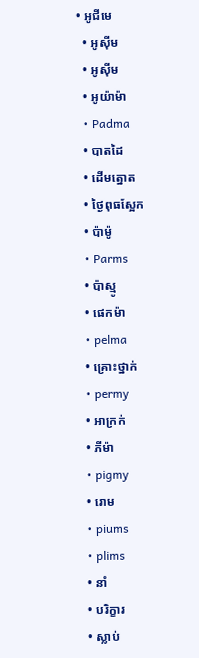• អូជីមេ
  • អូស៊ីម
  • អូស៊ីម
  • អូយ៉ាម៉ា
  • Padma
  • បាតដៃ
  • ដើមត្នោត
  • ថ្ងៃពុធស្អែក
  • ប៉ាម៉ូ
  • Parms
  • ប៉ាស្មូ
  • ផេកម៉ា
  • pelma
  • គ្រោះថ្នាក់
  • permy
  • អាក្រក់
  • ភីម៉ា
  • pigmy
  • រោម
  • piums
  • plims
  • នាំ
  • បរិក្ខារ
  • ស្លាប់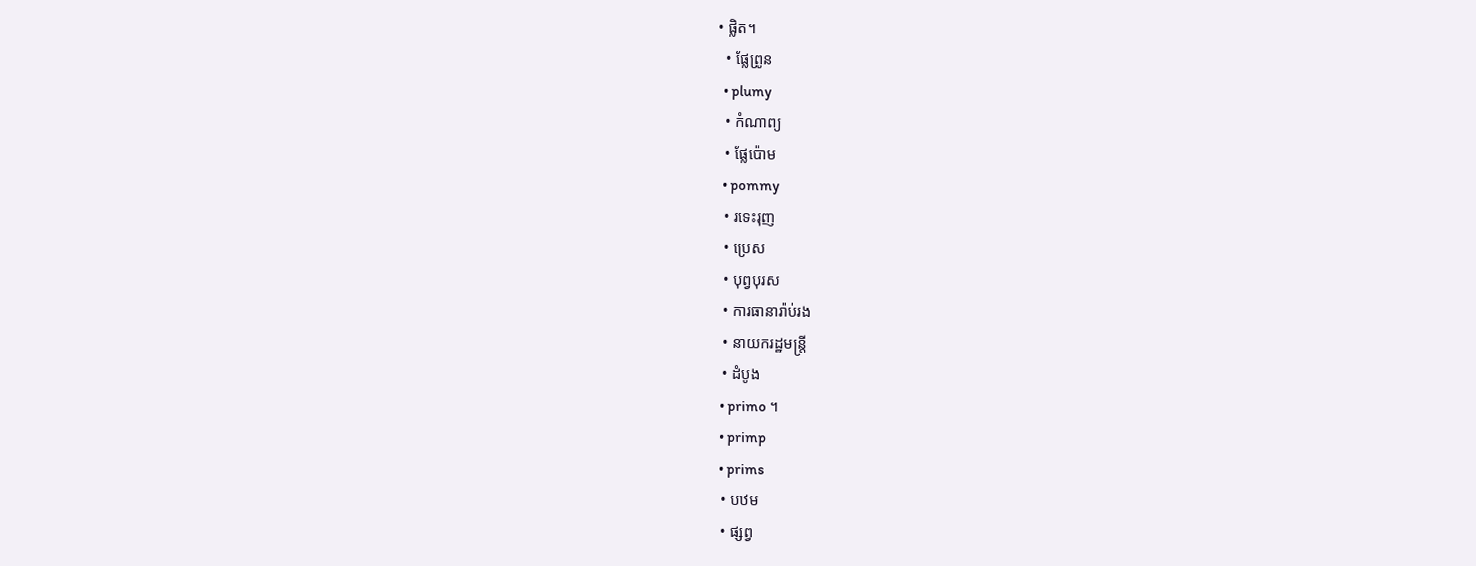• ផ្លិត។
  • ផ្លែព្រូន
  • plumy
  • កំណាព្យ
  • ផ្លែប៉ោម
  • pommy
  • រទេះរុញ
  • ប្រេស
  • បុព្វបុរស
  • ការធានារ៉ាប់រង
  • នាយករដ្ឋមន្រ្តី
  • ដំបូង
  • primo ។
  • primp
  • prims
  • បឋម
  • ផ្សព្វ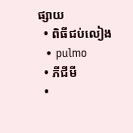ផ្សាយ
  • ពិធីជប់លៀង
  • pulmo
  • ភីជីមី
  •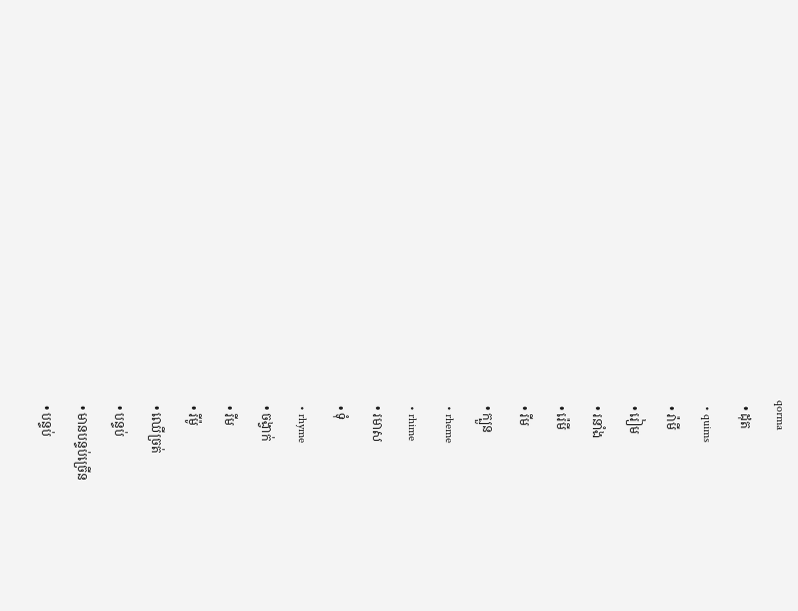qorma
  • ដុត
  • quims
  • រ៉ាមី
  • រៀម
  • រនាំង
  • រ៉េមី
  • រីម
  • ក្បួន
  • rheme
  • rhime
  • រមាស
  • ទុំ
  • rhyme
  • ចង្វាក់
  • រីម
  • រីម៉ូ
  • ឈើច្រត់
  • បន្ទប់
  • មានបន្ទប់ច្រើន
  • បន្ទប់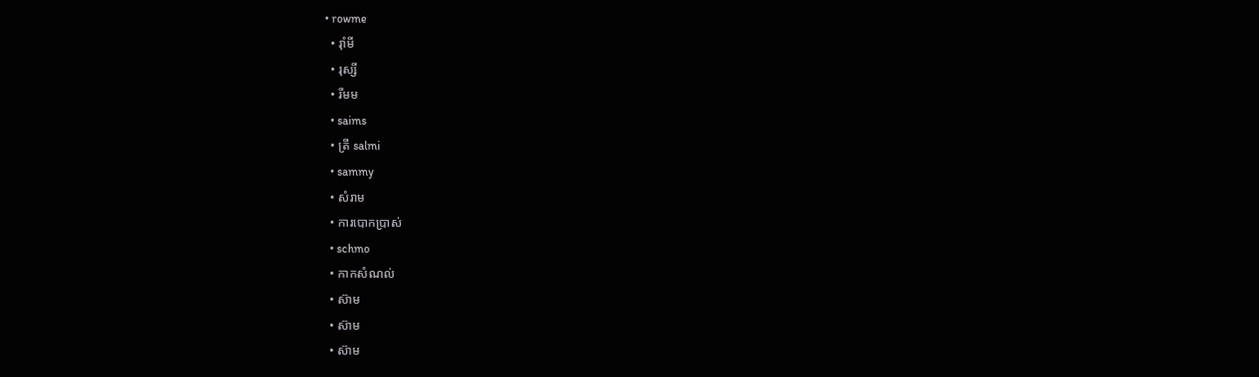• rowme
  • រ៉ាំមី
  • រុស្សី
  • រីមម
  • saims
  • ត្រី salmi
  • sammy
  • សំរាម
  • ការបោកប្រាស់
  • schmo
  • កាកសំណល់
  • ស៊ាម
  • ស៊ាម
  • ស៊ាម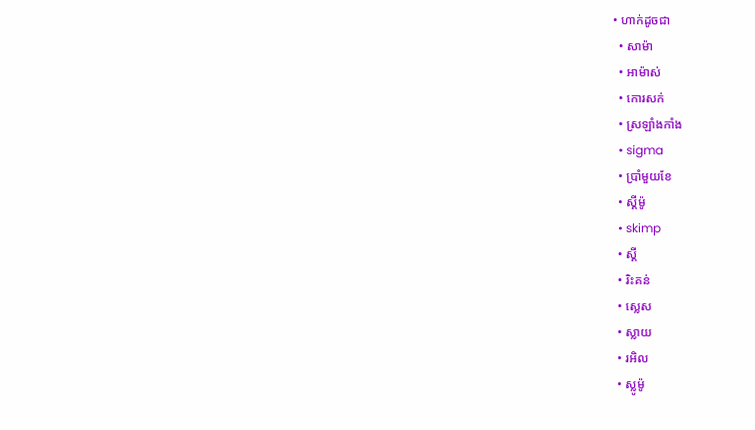• ហាក់ដូចជា
  • សាម៉ា
  • អាម៉ាស់
  • កោរសក់
  • ស្រឡាំងកាំង
  • sigma
  • ប្រាំមួយខែ
  • ស្គីម៉ូ
  • skimp
  • ស្គី
  • រិះគន់
  • ស្លេស
  • ស្លាយ
  • រអិល
  • ស្លូម៉ូ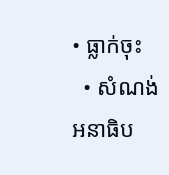• ធ្លាក់ចុះ
  • សំណង់អនាធិប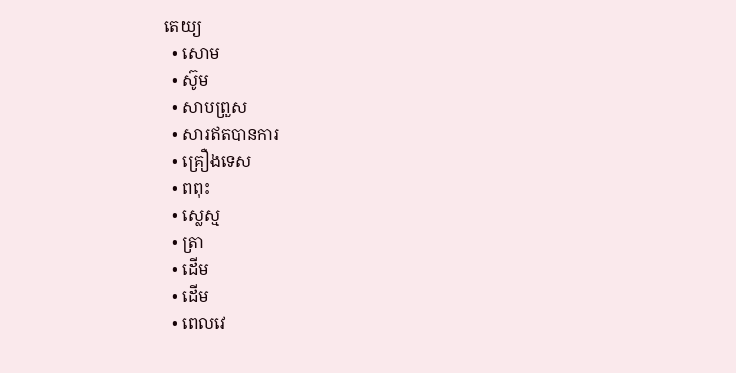តេយ្យ
  • សោម
  • ស៊ូម
  • សាបព្រួស
  • សារឥតបានការ
  • គ្រឿងទេស
  • ពពុះ
  • ស្លេស្ម
  • ត្រា
  • ដើម
  • ដើម
  • ពេលវេ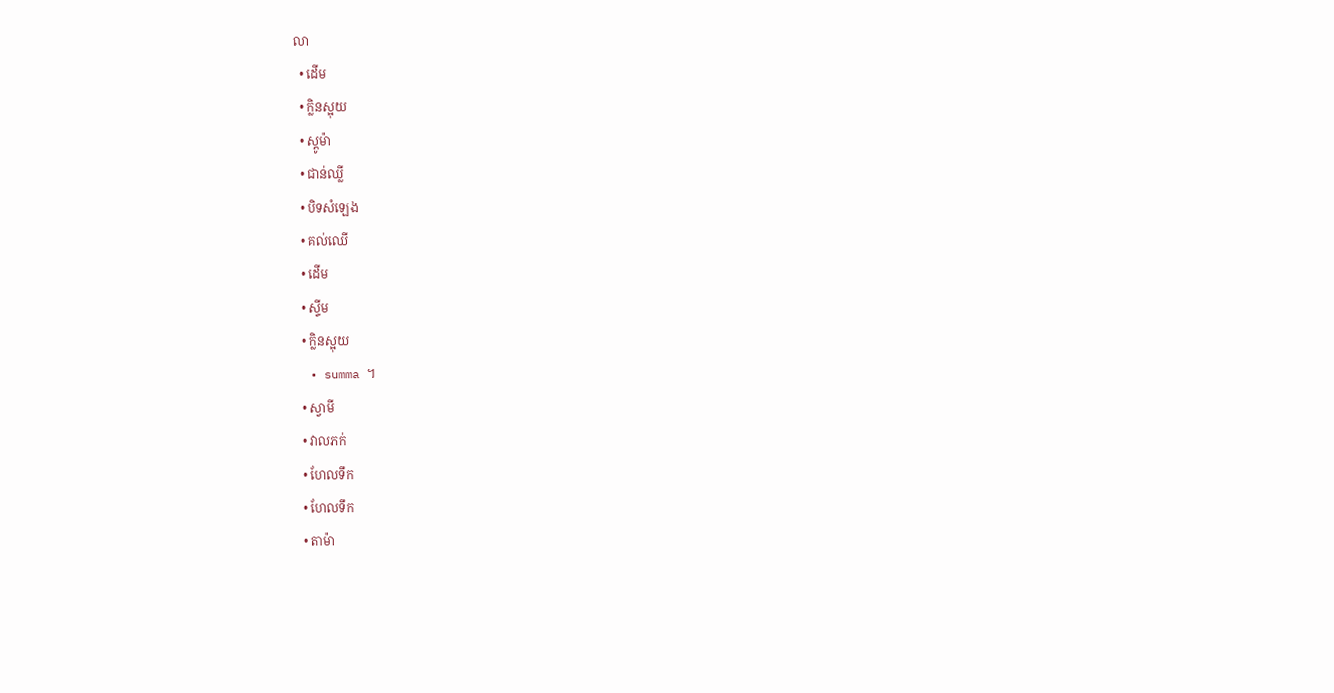លា
  • ដើម
  • ក្លិនស្អុយ
  • ស្តូម៉ា
  • ជាន់ឈ្លី
  • បិទសំឡេង
  • គល់ឈើ
  • ដើម
  • ស្ទីម
  • ក្លិនស្អុយ
  • summa ។
  • ស្វាមី
  • វាលភក់
  • ហែលទឹក
  • ហែលទឹក
  • តាម៉ា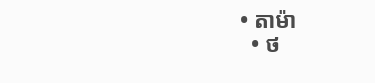• តាម៉ា
  • ថ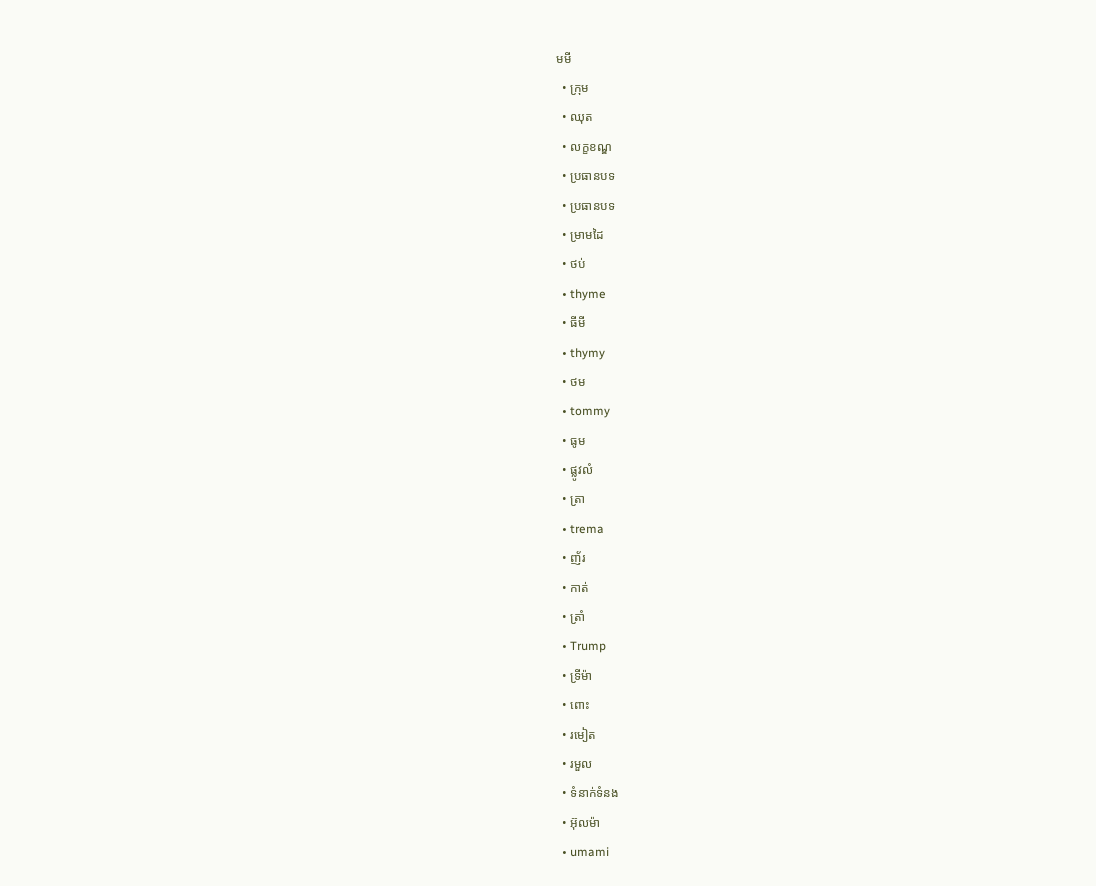មមី
  • ក្រុម
  • ឈុត
  • លក្ខខណ្ឌ
  • ប្រធានបទ
  • ប្រធានបទ
  • ម្រាមដៃ
  • ថប់
  • thyme
  • ធីមី
  • thymy
  • ថម
  • tommy
  • ធូម
  • ផ្លូវលំ
  • ត្រា
  • trema
  • ញ័រ
  • កាត់
  • ត្រាំ
  • Trump
  • ទ្រីម៉ា
  • ពោះ
  • រមៀត
  • រមួល
  • ទំនាក់ទំនង
  • អ៊ុលម៉ា
  • umami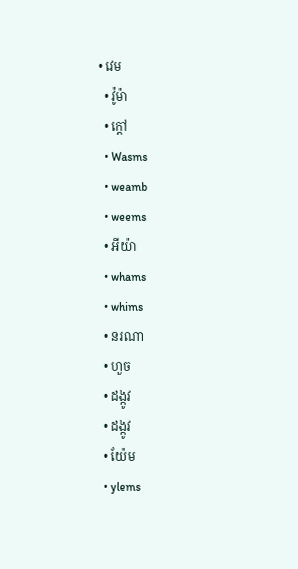• វេម
  • វ៉ូម៉ា
  • ក្តៅ
  • Wasms
  • weamb
  • weems
  • អីយ៉ា
  • whams
  • whims
  • នរណា
  • ហួច
  • ដង្កូវ
  • ដង្កូវ
  • យ៉ែម
  • ylems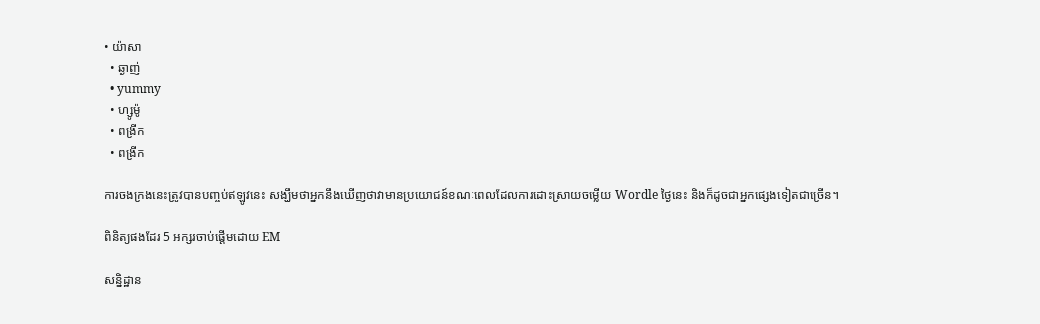• យ៉ាសា
  • ឆ្ងាញ់
  • yummy
  • ហ្សូម៉ូ
  • ពង្រីក
  • ពង្រីក

ការចងក្រងនេះត្រូវបានបញ្ចប់ឥឡូវនេះ សង្ឃឹមថាអ្នកនឹងឃើញថាវាមានប្រយោជន៍ខណៈពេលដែលការដោះស្រាយចម្លើយ Wordle ថ្ងៃនេះ និងក៏ដូចជាអ្នកផ្សេងទៀតជាច្រើន។

ពិនិត្យផងដែរ 5 អក្សរចាប់ផ្តើមដោយ EM

សន្និដ្ឋាន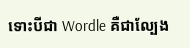ទោះបីជា Wordle គឺជាល្បែង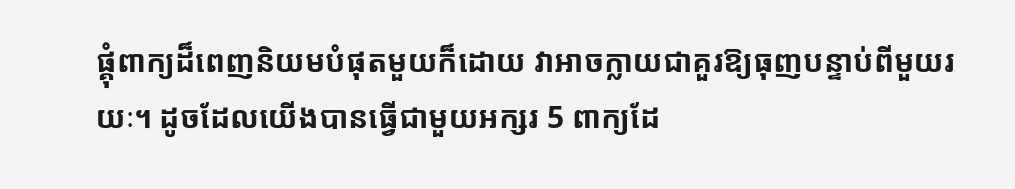ផ្គុំពាក្យដ៏ពេញនិយមបំផុតមួយក៏ដោយ វាអាចក្លាយជាគួរឱ្យធុញបន្ទាប់ពីមួយរយៈ។ ដូចដែលយើងបានធ្វើជាមួយអក្សរ 5 ពាក្យដែ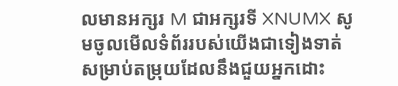លមានអក្សរ M ជាអក្សរទី XNUMX សូមចូលមើលទំព័ររបស់យើងជាទៀងទាត់សម្រាប់តម្រុយដែលនឹងជួយអ្នកដោះ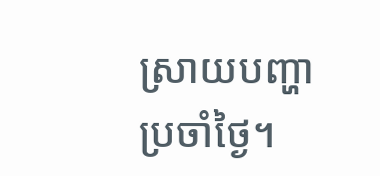ស្រាយបញ្ហាប្រចាំថ្ងៃ។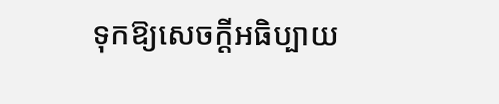ទុកឱ្យសេចក្តីអធិប្បាយ